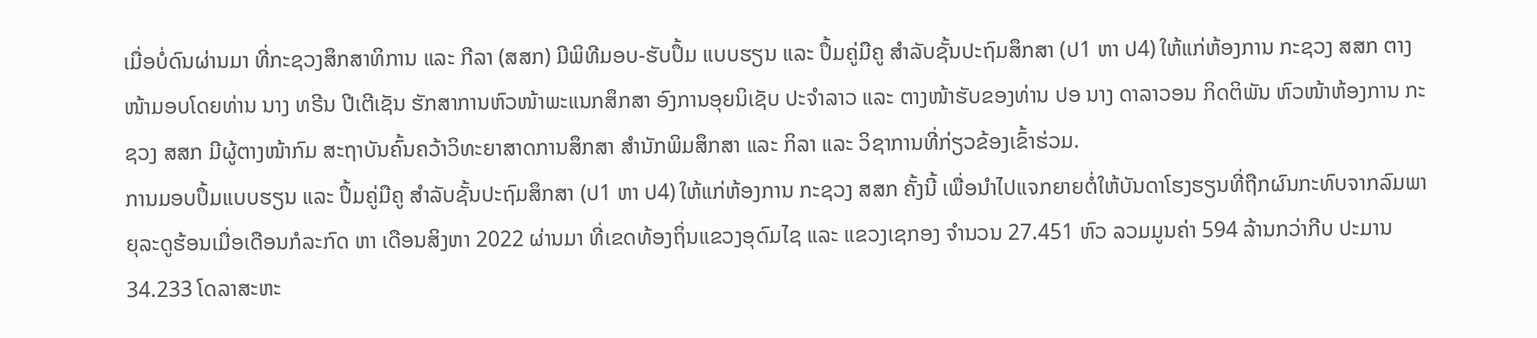ເມື່ອບໍ່ດົນຜ່ານມາ ທີ່ກະຊວງສຶກສາທິການ ແລະ ກີລາ (ສສກ) ມີພິທີມອບ-ຮັບປຶ້ມ ແບບຮຽນ ແລະ ປຶ້ມຄູ່ມືຄູ ສໍາລັບຊັ້ນປະຖົມສຶກສາ (ປ1 ຫາ ປ4) ໃຫ້ແກ່ຫ້ອງການ ກະຊວງ ສສກ ຕາງໜ້າມອບໂດຍທ່ານ ນາງ ທຣີນ ປີເຕີເຊັນ ຮັກສາການຫົວໜ້າພະແນກສຶກສາ ອົງການອຸຍນິເຊັບ ປະຈໍາລາວ ແລະ ຕາງໜ້າຮັບຂອງທ່ານ ປອ ນາງ ດາລາວອນ ກິດຕິພັນ ຫົວໜ້າຫ້ອງການ ກະຊວງ ສສກ ມີຜູ້ຕາງໜ້າກົມ ສະຖາບັນຄົ້ນຄວ້າວິທະຍາສາດການສຶກສາ ສໍານັກພິມສຶກສາ ແລະ ກິລາ ແລະ ວິຊາການທີ່ກ່ຽວຂ້ອງເຂົ້າຮ່ວມ.
ການມອບປຶ້ມແບບຮຽນ ແລະ ປຶ້ມຄູ່ມືຄູ ສໍາລັບຊັ້ນປະຖົມສຶກສາ (ປ1 ຫາ ປ4) ໃຫ້ແກ່ຫ້ອງການ ກະຊວງ ສສກ ຄັ້ງນີ້ ເພື່ອນຳໄປແຈກຍາຍຕໍ່ໃຫ້ບັນດາໂຮງຮຽນທີ່ຖືກຜົນກະທົບຈາກລົມພາຍຸລະດູຮ້ອນເມື່ອເດືອນກໍລະກົດ ຫາ ເດືອນສິງຫາ 2022 ຜ່ານມາ ທີ່ເຂດທ້ອງຖິ່ນແຂວງອຸດົມໄຊ ແລະ ແຂວງເຊກອງ ຈໍານວນ 27.451 ຫົວ ລວມມູນຄ່າ 594 ລ້ານກວ່າກີບ ປະມານ 34.233 ໂດລາສະຫະ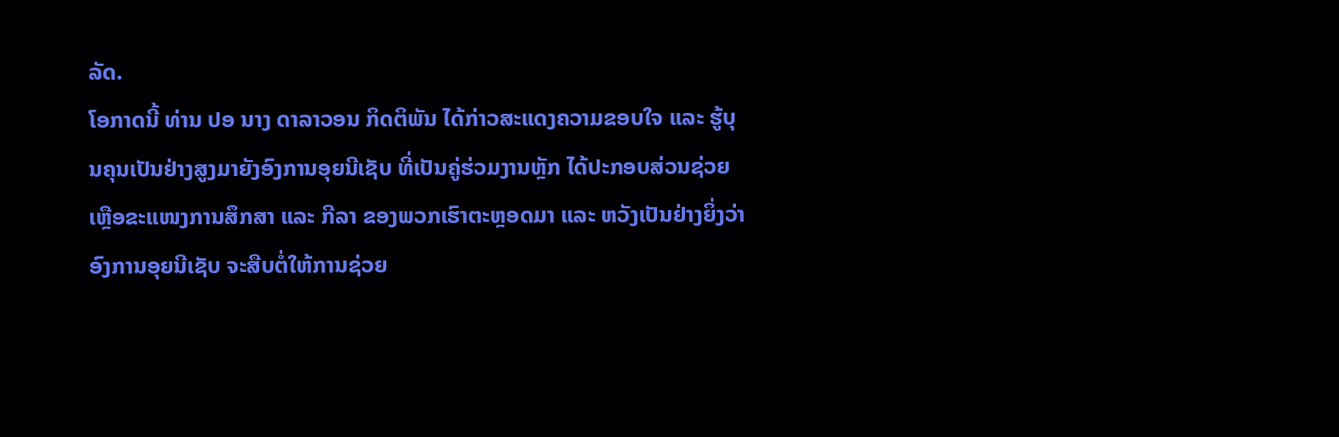ລັດ.
ໂອກາດນີ້ ທ່ານ ປອ ນາງ ດາລາວອນ ກິດຕິພັນ ໄດ້ກ່າວສະແດງຄວາມຂອບໃຈ ແລະ ຮູ້ບຸນຄຸນເປັນຢ່າງສູງມາຍັງອົງການອຸຍນີເຊັບ ທີ່ເປັນຄູ່ຮ່ວມງານຫຼັກ ໄດ້ປະກອບສ່ວນຊ່ວຍເຫຼືອຂະແໜງການສຶກສາ ແລະ ກີລາ ຂອງພວກເຮົາຕະຫຼອດມາ ແລະ ຫວັງເປັນຢ່າງຍິ່ງວ່າ ອົງການອຸຍນີເຊັບ ຈະສືບຕໍ່ໃຫ້ການຊ່ວຍ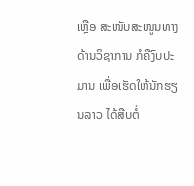ເຫຼືອ ສະໜັບສະໜູນທາງດ້ານວິຊາການ ກໍຄືງົບປະມານ ເພື່ອເຮັດໃຫ້ນັກຮຽນລາວ ໄດ້ສືບຕໍ່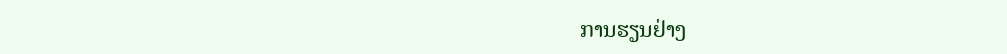ການຮຽນຢ່າງ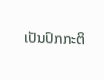ເປັນປົກກະຕິ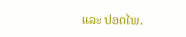ແລະ ປອດໄພ.